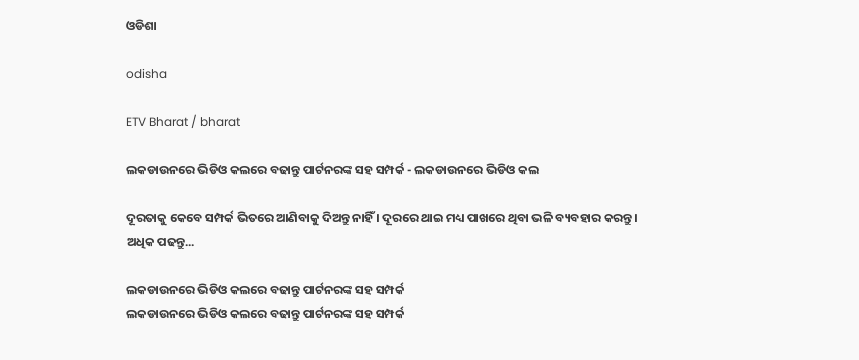ଓଡିଶା

odisha

ETV Bharat / bharat

ଲକଡାଉନରେ ଭିଡିଓ କଲରେ ବଢାନ୍ତୁ ପାର୍ଟନରଙ୍କ ସହ ସମ୍ପର୍କ - ଲକଡାଉନରେ ଭିଡିଓ କଲ

ଦୂରତାକୁ କେବେ ସମ୍ପର୍କ ଭିତରେ ଆଣିବାକୁ ଦିଅନ୍ତୁ ନାହିଁ । ଦୂରରେ ଥାଇ ମଧ୍ୟ ପାଖରେ ଥିବା ଭଳି ବ୍ୟବହାର କରନ୍ତୁ । ଅଧିକ ପଢନ୍ତୁ...

ଲକଡାଉନରେ ଭିଡିଓ କଲରେ ବଢାନ୍ତୁ ପାର୍ଟନରଙ୍କ ସହ ସମ୍ପର୍କ
ଲକଡାଉନରେ ଭିଡିଓ କଲରେ ବଢାନ୍ତୁ ପାର୍ଟନରଙ୍କ ସହ ସମ୍ପର୍କ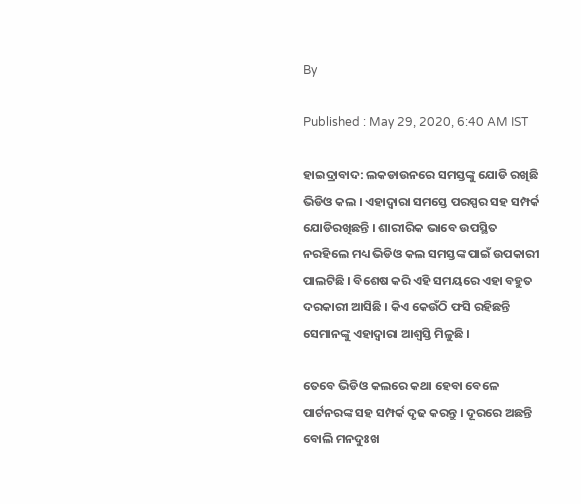By

Published : May 29, 2020, 6:40 AM IST

ହାଇଦ୍ରାବାଦ: ଲକଡାଉନରେ ସମସ୍ତଙ୍କୁ ଯୋଡି ରଖିଛି ଭିଡିଓ କଲ । ଏହାଦ୍ବାରା ସମସ୍ତେ ପରସ୍ପର ସହ ସମ୍ପର୍କ ଯୋଡିରଖିଛନ୍ତି । ଶାରୀରିକ ଭାବେ ଉପସ୍ଥିତ ନରହିଲେ ମଧ୍ୟ ଭିଡିଓ କଲ ସମସ୍ତଙ୍କ ପାଇଁ ଉପକାରୀ ପାଲଟିଛି । ବିଶେଷ କରି ଏହି ସମୟରେ ଏହା ବହୁତ ଦରକାରୀ ଆସିଛି । କିଏ କେଉଁଠି ଫସି ରହିଛନ୍ତି ସେମାନଙ୍କୁ ଏହାଦ୍ବାରା ଆଶ୍ବସ୍ତି ମିଳୁଛି ।

ତେବେ ଭିଡିଓ କଲରେ କଥା ହେବା ବେଳେ ପାର୍ଟନରଙ୍କ ସହ ସମ୍ପର୍କ ଦୃଢ କରନ୍ତୁ । ଦୂରରେ ଅଛନ୍ତି ବୋଲି ମନଦୁଃଖ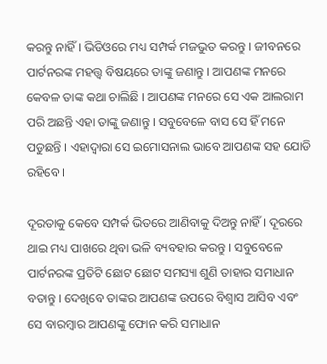କରନ୍ତୁ ନାହିଁ । ଭିଡିଓରେ ମଧ୍ୟ ସମ୍ପର୍କ ମଜଭୁତ କରନ୍ତୁ । ଜୀବନରେ ପାର୍ଟନରଙ୍କ ମହତ୍ତ୍ବ ବିଷୟରେ ତାଙ୍କୁ ଜଣାନ୍ତୁ । ଆପଣଙ୍କ ମନରେ କେବଳ ତାଙ୍କ କଥା ଚାଲିଛି । ଆପଣଙ୍କ ମନରେ ସେ ଏକ ଆଲରାମ ପରି ଅଛନ୍ତି ଏହା ତାଙ୍କୁ ଜଣାନ୍ତୁ । ସବୁବେଳେ ବାସ ସେ ହିଁ ମନେ ପଡୁଛନ୍ତି । ଏହାଦ୍ବାରା ସେ ଇମୋସନାଲ ଭାବେ ଆପଣଙ୍କ ସହ ଯୋଡି ରହିବେ ।

ଦୂରତାକୁ କେବେ ସମ୍ପର୍କ ଭିତରେ ଆଣିବାକୁ ଦିଅନ୍ତୁ ନାହିଁ । ଦୂରରେ ଥାଇ ମଧ୍ୟ ପାଖରେ ଥିବା ଭଳି ବ୍ୟବହାର କରନ୍ତୁ । ସବୁବେଳେ ପାର୍ଟନରଙ୍କ ପ୍ରତିଟି ଛୋଟ ଛୋଟ ସମସ୍ୟା ଶୁଣି ତାହାର ସମାଧାନ ବତାନ୍ତୁ । ଦେଖିବେ ତାଙ୍କର ଆପଣଙ୍କ ଉପରେ ବିଶ୍ବାସ ଆସିବ ଏବଂ ସେ ବାରମ୍ବାର ଆପଣଙ୍କୁ ଫୋନ କରି ସମାଧାନ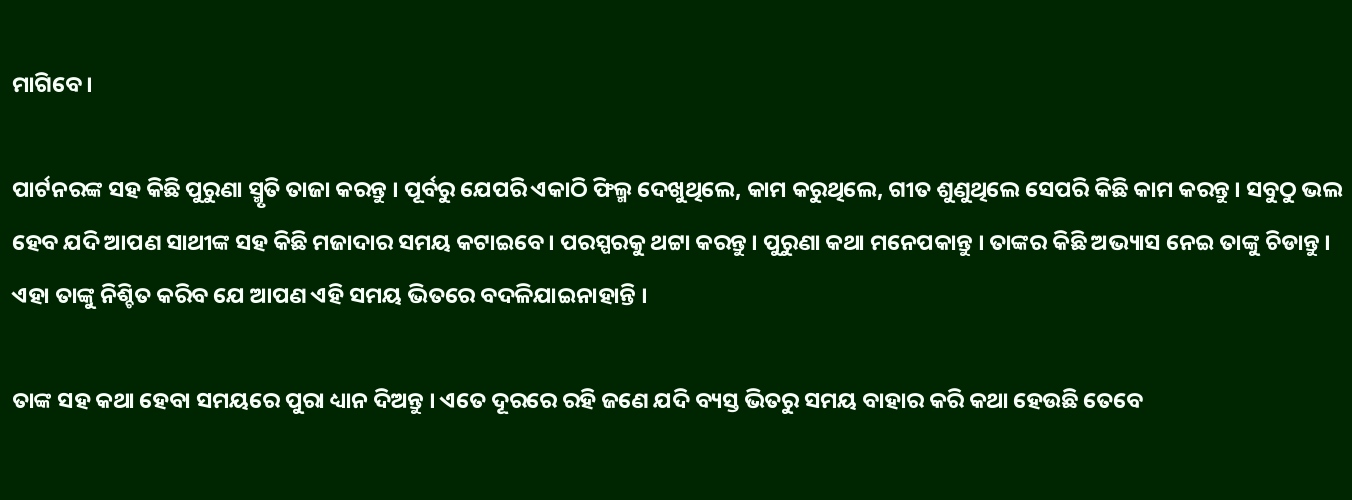ମାଗିବେ ।

ପାର୍ଟନରଙ୍କ ସହ କିଛି ପୁରୁଣା ସ୍ମୃତି ତାଜା କରନ୍ତୁ । ପୂର୍ବରୁ ଯେପରି ଏକାଠି ଫିଲ୍ମ ଦେଖୁଥିଲେ, କାମ କରୁଥିଲେ, ଗୀତ ଶୁଣୁଥିଲେ ସେପରି କିଛି କାମ କରନ୍ତୁ । ସବୁଠୁ ଭଲ ହେବ ଯଦି ଆପଣ ସାଥୀଙ୍କ ସହ କିଛି ମଜାଦାର ସମୟ କଟାଇବେ । ପରସ୍ପରକୁ ଥଟ୍ଟା କରନ୍ତୁ । ପୁରୁଣା କଥା ମନେପକାନ୍ତୁ । ତାଙ୍କର କିଛି ଅଭ୍ୟାସ ନେଇ ତାଙ୍କୁ ଚିଡାନ୍ତୁ । ଏହା ତାଙ୍କୁ ନିଶ୍ଚିତ କରିବ ଯେ ଆପଣ ଏହି ସମୟ ଭିତରେ ବଦଳିଯାଇନାହାନ୍ତି ।

ତାଙ୍କ ସହ କଥା ହେବା ସମୟରେ ପୁରା ଧ୍ୟାନ ଦିଅନ୍ତୁ । ଏତେ ଦୂରରେ ରହି ଜଣେ ଯଦି ବ୍ୟସ୍ତ ଭିତରୁ ସମୟ ବାହାର କରି କଥା ହେଉଛି ତେବେ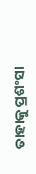ତାହାକୁ ପ୍ରଶଂସା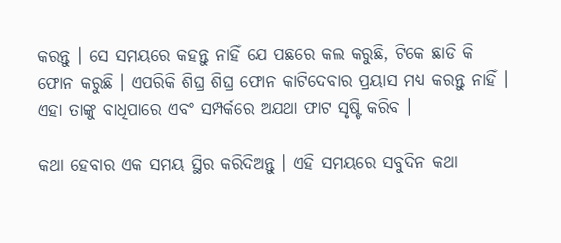କରନ୍ତୁ । ସେ ସମୟରେ କହନ୍ତୁ ନାହିଁ ଯେ ପଛରେ କଲ କରୁଛି, ଟିକେ ଛାଡି କି ଫୋନ କରୁଛି । ଏପରିକି ଶିଘ୍ର ଶିଘ୍ର ଫୋନ କାଟିଦେବାର ପ୍ରୟାସ ମଧ୍ୟ କରନ୍ତୁ ନାହିଁ । ଏହା ତାଙ୍କୁ ବାଧିପାରେ ଏବଂ ସମ୍ପର୍କରେ ଅଯଥା ଫାଟ ସୃଷ୍ଟି କରିବ ।

କଥା ହେବାର ଏକ ସମୟ ସ୍ଥିର କରିଦିଅନ୍ତୁ । ଏହି ସମୟରେ ସବୁଦିନ କଥା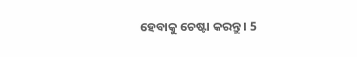ହେବାକୁ ଚେଷ୍ଟା କରନ୍ତୁ । 5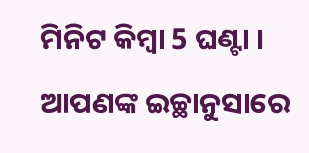ମିନିଟ କିମ୍ବା 5 ଘଣ୍ଟା । ଆପଣଙ୍କ ଇଚ୍ଛାନୁସାରେ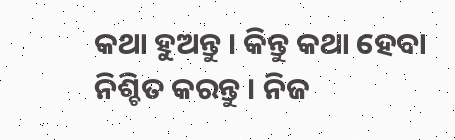କଥା ହୁଅନ୍ତୁ । କିନ୍ତୁ କଥା ହେବା ନିଶ୍ଚିତ କରନ୍ତୁ । ନିଜ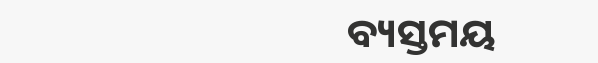ବ୍ୟସ୍ତମୟ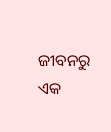ଜୀବନରୁ ଏକ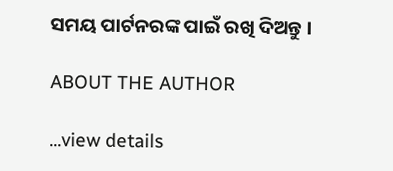ସମୟ ପାର୍ଟନରଙ୍କ ପାଇଁ ରଖି ଦିଅନ୍ତୁ ।

ABOUT THE AUTHOR

...view details